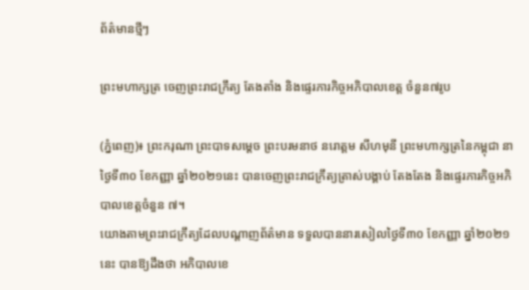ព័ត៌មានថ្មីៗ

ព្រះមហាក្សត្រ ចេញព្រះរាជក្រឹត្យ តែងតាំង និងផ្ទេរភារកិច្ចអភិបាលខេត្ត ចំនួន៧រូប

(ភ្នំពេញ)៖ ព្រះករុណា ព្រះបាទសម្ដេច ព្រះបរមនាថ នរោត្តម សីហមុនី ព្រះមហាក្សត្រនៃកម្ពុជា នាថ្ងៃទី៣០ ខែកញ្ញា ឆ្នាំ២០២១នេះ បានចេញព្រះរាជក្រឹត្យត្រាស់បង្គាប់ តែងតែង និងផ្ទេរភារកិច្ចអភិបាលខេត្តចំនួន ៧។
យោងតាមព្រះរាជក្រឹត្យដែលបណ្ដាញព័ត៌មាន ទទួលបាននារសៀលថ្ងៃទី៣០ ខែកញ្ញា ឆ្នាំ២០២១នេះ បានឱ្យដឹងថា អភិបាលខេ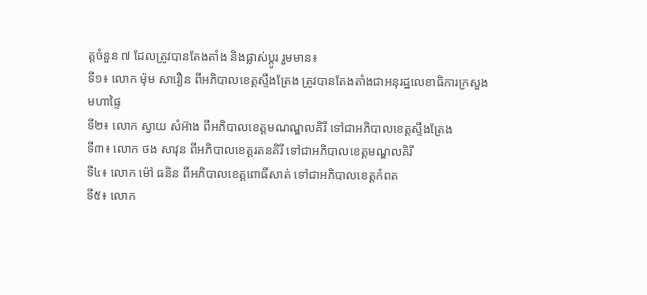ត្តចំនួន ៧ ដែលត្រូវបានតែងតាំង និងផ្លាស់ប្ដូរ រួមមាន៖
ទី១៖ លោក ម៉ុម សារឿន ពីអភិបាលខេត្តស្ទឹងត្រែង ត្រូវបានតែងតាំងជាអនុរដ្ឋលេខាធិការក្រសួងមហាផ្ទៃ
ទី២៖ លោក ស្វាយ សំអ៊ាង ពីអភិបាលខេត្តមណណ្ឌលគិរី ទៅជាអភិបាលខេត្តស្ទឹងត្រែង
ទី៣៖ លោក ថង សាវុន ពីអភិបាលខេត្តរតនគិរី ទៅជាអភិបាលខេត្តមណ្ឌលគិរី
ទី៤៖ លោក ម៉ៅ ធនិន ពីអភិបាលខេត្តពោធិ៍សាត់ ទៅជាអភិបាលខេត្តកំពត
ទី៥៖ លោក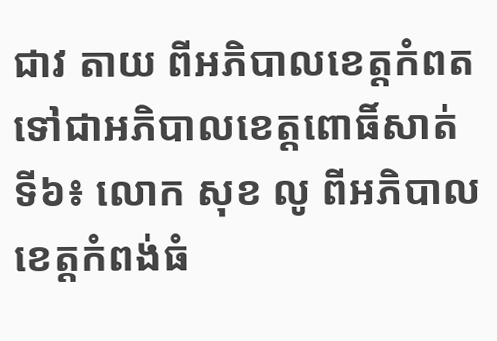ជាវ តាយ ពីអភិបាលខេត្តកំពត ទៅជាអភិបាលខេត្តពោធិ៍សាត់
ទី៦៖ លោក សុខ លូ ពីអភិបាលខេត្តកំពង់ធំ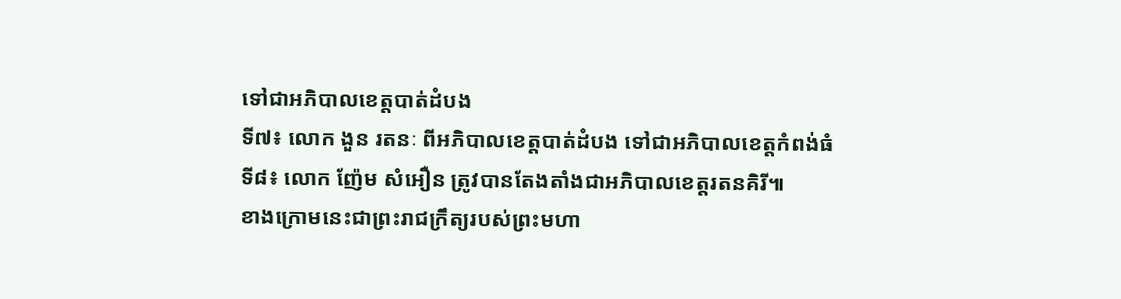ទៅជាអភិបាលខេត្តបាត់ដំបង
ទី៧៖ លោក ងួន រតនៈ ពីអភិបាលខេត្តបាត់ដំបង ទៅជាអភិបាលខេត្តកំពង់ធំ
ទី៨៖ លោក ញ៉ែម សំអឿន ត្រូវបានតែងតាំងជាអភិបាលខេត្តរតនគិរី៕
ខាងក្រោមនេះជាព្រះរាជក្រឹត្យរបស់ព្រះមហា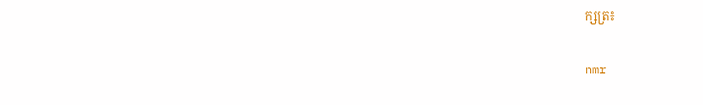ក្សត្រ៖

nmr